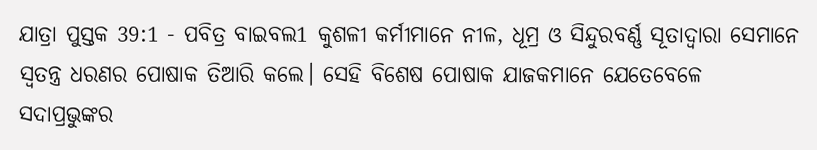ଯାତ୍ରା ପୁସ୍ତକ 39:1 - ପବିତ୍ର ବାଇବଲ1 କୁଶଳୀ କର୍ମୀମାନେ ନୀଳ, ଧୂମ୍ର ଓ ସିନ୍ଦୁରବର୍ଣ୍ଣ ସୂତାଦ୍ୱାରା ସେମାନେ ସ୍ୱତନ୍ତ୍ର ଧରଣର ପୋଷାକ ତିଆରି କଲେ। ସେହି ବିଶେଷ ପୋଷାକ ଯାଜକମାନେ ଯେତେବେଳେ ସଦାପ୍ରଭୁଙ୍କର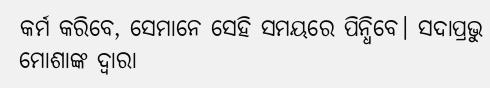କର୍ମ କରିବେ, ସେମାନେ ସେହି ସମୟରେ ପିନ୍ଧିବେ। ସଦାପ୍ରଭୁ ମୋଶାଙ୍କ ଦ୍ୱାରା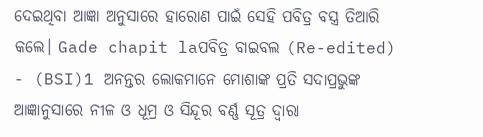ଦେଇଥିବା ଆଜ୍ଞା ଅନୁସାରେ ହାରୋଣ ପାଇଁ ସେହି ପବିତ୍ର ବସ୍ତ୍ର ତିଆରି କଲେ। Gade chapit laପବିତ୍ର ବାଇବଲ (Re-edited) - (BSI)1 ଅନନ୍ତର ଲୋକମାନେ ମୋଶାଙ୍କ ପ୍ରତି ସଦାପ୍ରଭୁଙ୍କ ଆଜ୍ଞାନୁସାରେ ନୀଳ ଓ ଧୂମ୍ର ଓ ସିନ୍ଦୂର ବର୍ଣ୍ଣ ସୂତ୍ର ଦ୍ଵାରା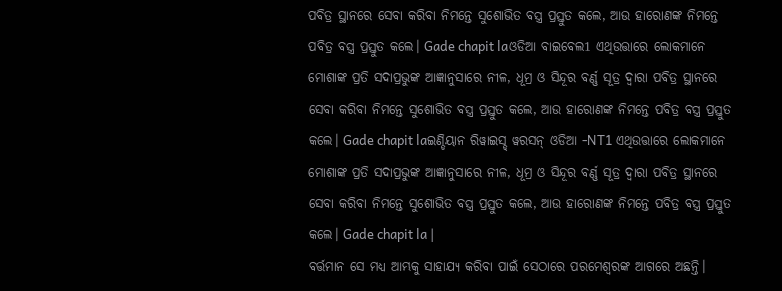ପବିତ୍ର ସ୍ଥାନରେ ସେବା କରିବା ନିମନ୍ତେ ସୁଶୋଭିତ ବସ୍ତ୍ର ପ୍ରସ୍ତୁତ କଲେ, ଆଉ ହାରୋଣଙ୍କ ନିମନ୍ତେ ପବିତ୍ର ବସ୍ତ୍ର ପ୍ରସ୍ତୁତ କଲେ। Gade chapit laଓଡିଆ ବାଇବେଲ1 ଏଥିଉତ୍ତାରେ ଲୋକମାନେ ମୋଶାଙ୍କ ପ୍ରତି ସଦାପ୍ରଭୁଙ୍କ ଆଜ୍ଞାନୁସାରେ ନୀଳ, ଧୂମ୍ର ଓ ସିନ୍ଦୂର ବର୍ଣ୍ଣ ସୂତ୍ର ଦ୍ୱାରା ପବିତ୍ର ସ୍ଥାନରେ ସେବା କରିବା ନିମନ୍ତେ ସୁଶୋଭିତ ବସ୍ତ୍ର ପ୍ରସ୍ତୁତ କଲେ, ଆଉ ହାରୋଣଙ୍କ ନିମନ୍ତେ ପବିତ୍ର ବସ୍ତ୍ର ପ୍ରସ୍ତୁତ କଲେ। Gade chapit laଇଣ୍ଡିୟାନ ରିୱାଇସ୍ଡ୍ ୱରସନ୍ ଓଡିଆ -NT1 ଏଥିଉତ୍ତାରେ ଲୋକମାନେ ମୋଶାଙ୍କ ପ୍ରତି ସଦାପ୍ରଭୁଙ୍କ ଆଜ୍ଞାନୁସାରେ ନୀଳ, ଧୂମ୍ର ଓ ସିନ୍ଦୂର ବର୍ଣ୍ଣ ସୂତ୍ର ଦ୍ୱାରା ପବିତ୍ର ସ୍ଥାନରେ ସେବା କରିବା ନିମନ୍ତେ ସୁଶୋଭିତ ବସ୍ତ୍ର ପ୍ରସ୍ତୁତ କଲେ, ଆଉ ହାରୋଣଙ୍କ ନିମନ୍ତେ ପବିତ୍ର ବସ୍ତ୍ର ପ୍ରସ୍ତୁତ କଲେ। Gade chapit la |
ବର୍ତ୍ତମାନ ସେ ମଧ୍ୟ ଆମ୍ଭକୁ ସାହାଯ୍ୟ କରିବା ପାଇଁ ସେଠାରେ ପରମେଶ୍ୱରଙ୍କ ଆଗରେ ଅଛନ୍ତି।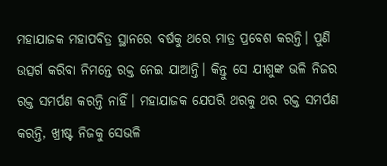ମହାଯାଜକ ମହାପବିତ୍ର ସ୍ଥାନରେ ବର୍ଷକୁ ଥରେ ମାତ୍ର ପ୍ରବେଶ କରନ୍ତି। ପୁଣି ଉତ୍ସର୍ଗ କରିବା ନିମନ୍ତେ ରକ୍ତ ନେଇ ଯାଆନ୍ତି। କିନ୍ତୁ ସେ ଯୀଶୁଙ୍କ ଭଳି ନିଜର ରକ୍ତ ସମର୍ପଣ କରନ୍ତି ନାହିଁ। ମହାଯାଜକ ଯେପରି ଥରକୁ ଥର ରକ୍ତ ସମର୍ପଣ କରନ୍ତି, ଖ୍ରୀଷ୍ଟ ନିଜକୁ ସେଭଳି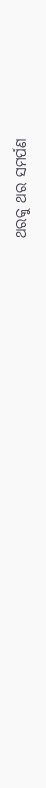ଥରକୁ ଥର ସମର୍ପଣ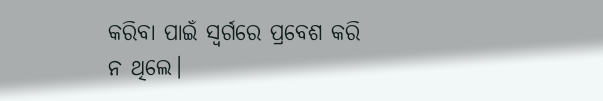କରିବା ପାଇଁ ସ୍ୱର୍ଗରେ ପ୍ରବେଶ କରି ନ ଥିଲେ।